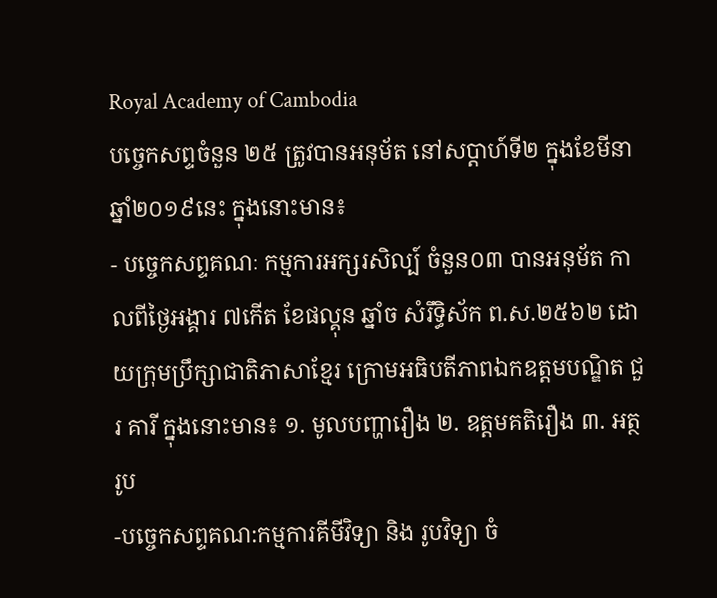Royal Academy of Cambodia
បច្ចេកសព្ទចំនួន ២៥ ត្រូវបានអនុម័ត នៅសប្តាហ៍ទី២ ក្នុងខែមីនា ឆ្នាំ២០១៩នេះ ក្នុងនោះមាន៖
- បច្ចេកសព្ទគណៈ កម្មការអក្សរសិល្ប៍ ចំនួន០៣ បានអនុម័ត កាលពីថ្ងៃអង្គារ ៧កើត ខែផល្គុន ឆ្នាំច សំរឹទ្ធិស័ក ព.ស.២៥៦២ ដោយក្រុមប្រឹក្សាជាតិភាសាខ្មែរ ក្រោមអធិបតីភាពឯកឧត្តមបណ្ឌិត ជួរ គារី ក្នុងនោះមាន៖ ១. មូលបញ្ហារឿង ២. ឧត្តមគតិរឿង ៣. អត្ថរូប
-បច្ចេកសព្ទគណ:កម្មការគីមីវិទ្យា និង រូបវិទ្យា ចំ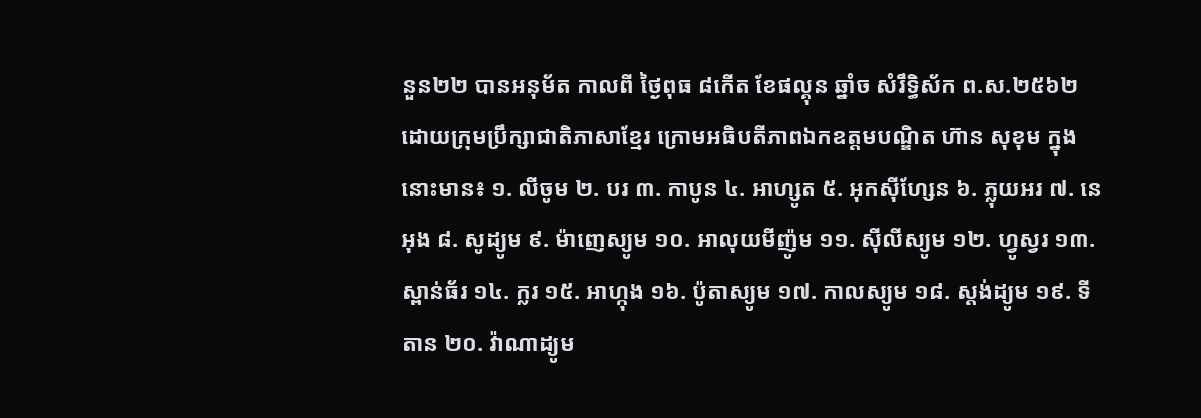នួន២២ បានអនុម័ត កាលពី ថ្ងៃពុធ ៨កើត ខែផល្គុន ឆ្នាំច សំរឹទ្ធិស័ក ព.ស.២៥៦២ ដោយក្រុមប្រឹក្សាជាតិភាសាខ្មែរ ក្រោមអធិបតីភាពឯកឧត្តមបណ្ឌិត ហ៊ាន សុខុម ក្នុងនោះមាន៖ ១. លីចូម ២. បរ ៣. កាបូន ៤. អាហ្សូត ៥. អុកស៊ីហ្សែន ៦. ភ្លុយអរ ៧. នេអុង ៨. សូដ្យូម ៩. ម៉ាញេស្យូម ១០. អាលុយមីញ៉ូម ១១. ស៊ីលីស្យូម ១២. ហ្វូស្វរ ១៣. ស្ពាន់ធ័រ ១៤. ក្លរ ១៥. អាហ្កុង ១៦. ប៉ូតាស្យូម ១៧. កាលស្យូម ១៨. ស្តង់ដ្យូម ១៩. ទីតាន ២០. វ៉ាណាដ្យូម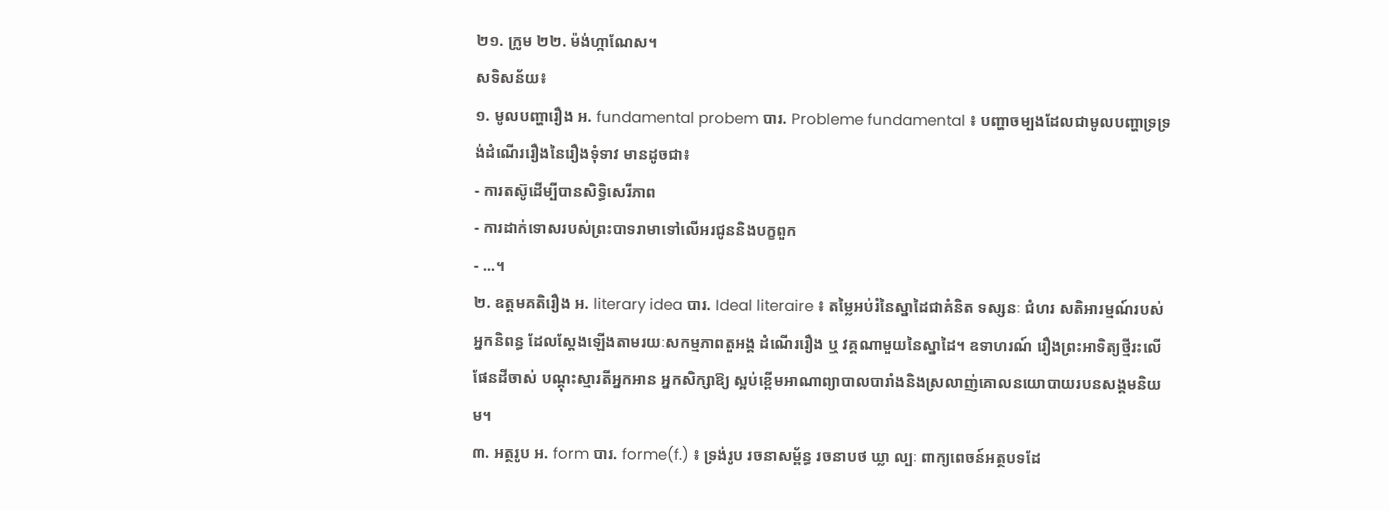២១. ក្រូម ២២. ម៉ង់ហ្កាណែស។
សទិសន័យ៖
១. មូលបញ្ហារឿង អ. fundamental probem បារ. Probleme fundamental ៖ បញ្ហាចម្បងដែលជាមូលបញ្ហាទ្រទ្រង់ដំណើររឿងនៃរឿងទុំទាវ មានដូចជា៖
- ការតស៊ូដើម្បីបានសិទ្ធិសេរីភាព
- ការដាក់ទោសរបស់ព្រះបាទរាមាទៅលើអរជូននិងបក្ខពួក
- ...។
២. ឧត្តមគតិរឿង អ. literary idea បារ. Ideal literaire ៖ តម្លៃអប់រំនៃស្នាដៃជាគំនិត ទស្សនៈ ជំហរ សតិអារម្មណ៍របស់អ្នកនិពន្ធ ដែលស្តែងឡើងតាមរយៈសកម្មភាពតួអង្គ ដំណើររឿង ឬ វគ្គណាមួយនៃស្នាដៃ។ ឧទាហរណ៍ រឿងព្រះអាទិត្យថ្មីរះលើផែនដីចាស់ បណ្តុះស្មារតីអ្នកអាន អ្នកសិក្សាឱ្យ ស្អប់ខ្ពើមអាណាព្យាបាលបារាំងនិងស្រលាញ់គោលនយោបាយរបនសង្គមនិយម។
៣. អត្ថរូប អ. form បារ. forme(f.) ៖ ទ្រង់រូប រចនាសម្ព័ន្ធ រចនាបថ ឃ្លា ល្បៈ ពាក្យពេចន៍អត្ថបទដែ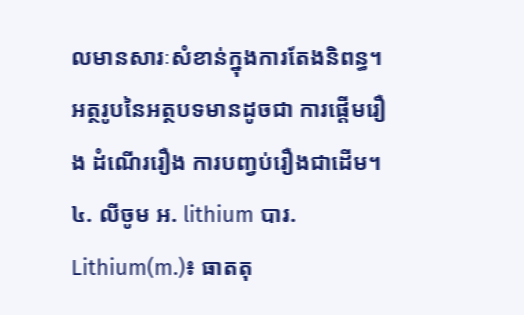លមានសារៈសំខាន់ក្នុងការតែងនិពន្ធ។
អត្ថរូបនៃអត្ថបទមានដូចជា ការផ្តើមរឿង ដំណើររឿង ការបញ្វប់រឿងជាដើម។
៤. លីចូម អ. lithium បារ. Lithium(m.)៖ ធាតតុ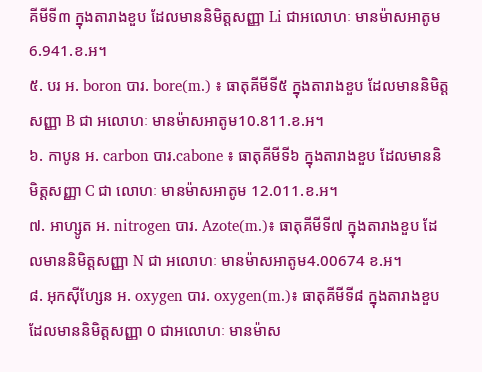គីមីទី៣ ក្នុងតារាងខួប ដែលមាននិមិត្តសញ្ញា Li ជាអលោហៈ មានម៉ាសអាតូម 6.941.ខ.អ។
៥. បរ អ. boron បារ. bore(m.) ៖ ធាតុគីមីទី៥ ក្នុងតារាងខួប ដែលមាននិមិត្តសញ្ញា B ជា អលោហៈ មានម៉ាសអាតូម10.811.ខ.អ។
៦. កាបូន អ. carbon បារ.cabone ៖ ធាតុគីមីទី៦ ក្នុងតារាងខួប ដែលមាននិមិត្តសញ្ញា C ជា លោហៈ មានម៉ាសអាតូម 12.011.ខ.អ។
៧. អាហ្សូត អ. nitrogen បារ. Azote(m.)៖ ធាតុគីមីទី៧ ក្នុងតារាងខួប ដែលមាននិមិត្តសញ្ញា N ជា អលោហៈ មានម៉ាសអាតូម4.00674 ខ.អ។
៨. អុកស៊ីហ្សែន អ. oxygen បារ. oxygen(m.)៖ ធាតុគីមីទី៨ ក្នុងតារាងខួប ដែលមាននិមិត្តសញ្ញា 0 ជាអលោហៈ មានម៉ាស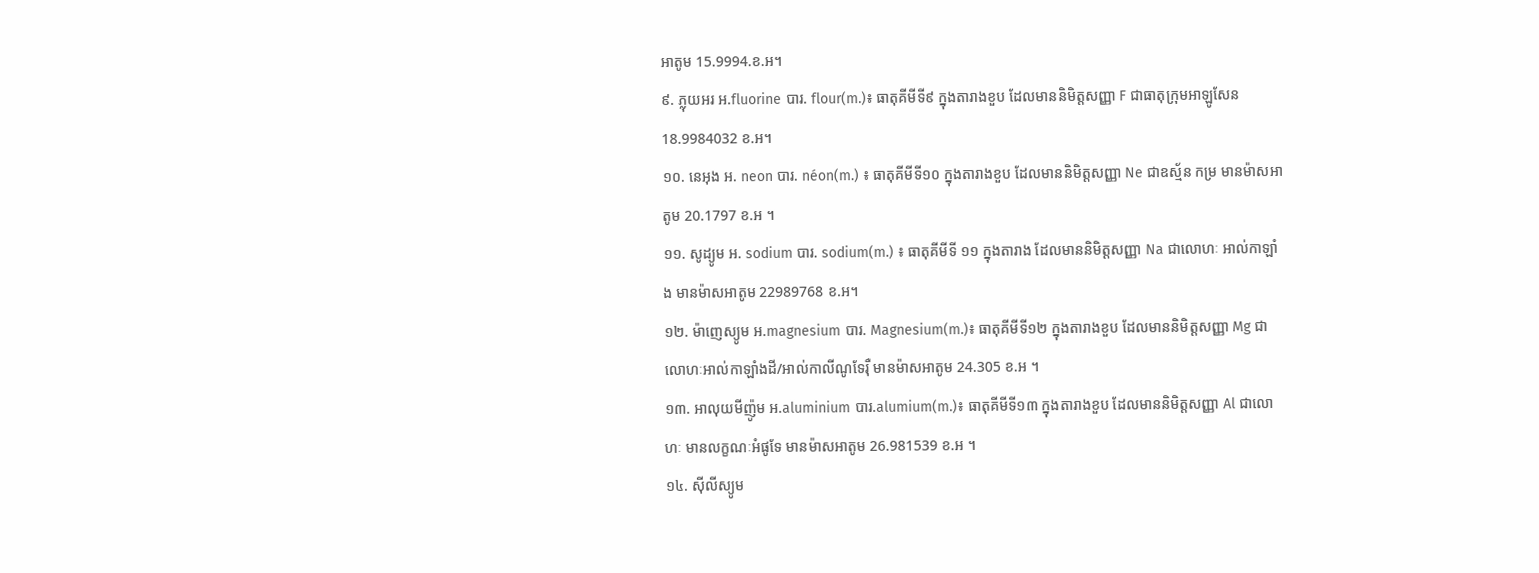អាតូម 15.9994.ខ.អ។
៩. ភ្លុយអរ អ.fluorine បារ. flour(m.)៖ ធាតុគីមីទី៩ ក្នុងតារាងខួប ដែលមាននិមិត្តសញ្ញា F ជាធាតុក្រុមអាឡូសែន 18.9984032 ខ.អ។
១០. នេអុង អ. neon បារ. néon(m.) ៖ ធាតុគីមីទី១០ ក្នុងតារាងខួប ដែលមាននិមិត្តសញ្ញា Ne ជាឧស្ម័ន កម្រ មានម៉ាសអាតូម 20.1797 ខ.អ ។
១១. សូដ្យូម អ. sodium បារ. sodium(m.) ៖ ធាតុគីមីទី ១១ ក្នុងតារាង ដែលមាននិមិត្តសញ្ញា Na ជាលោហៈ អាល់កាឡាំង មានម៉ាសអាតូម 22989768 ខ.អ។
១២. ម៉ាញេស្យូម អ.magnesium បារ. Magnesium(m.)៖ ធាតុគីមីទី១២ ក្នុងតារាងខួប ដែលមាននិមិត្តសញ្ញា Mg ជាលោហៈអាល់កាឡាំងដី/អាល់កាលីណូទែរ៉ឺ មានម៉ាសអាតូម 24.305 ខ.អ ។
១៣. អាលុយមីញ៉ូម អ.aluminium បារ.alumium(m.)៖ ធាតុគីមីទី១៣ ក្នុងតារាងខួប ដែលមាននិមិត្តសញ្ញា Al ជាលោហៈ មានលក្ខណៈអំផូទែ មានម៉ាសអាតូម 26.981539 ខ.អ ។
១៤. ស៊ីលីស្យូម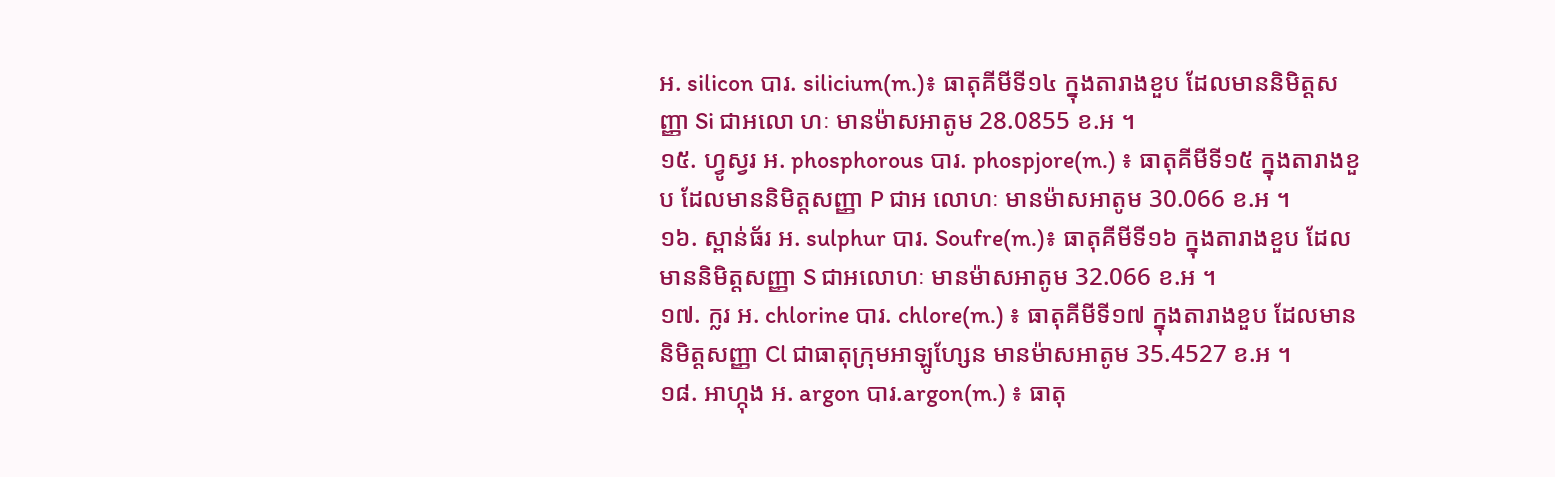អ. silicon បារ. silicium(m.)៖ ធាតុគីមីទី១៤ ក្នុងតារាងខួប ដែលមាននិមិត្តសញ្ញា Si ជាអលោ ហៈ មានម៉ាសអាតូម 28.0855 ខ.អ ។
១៥. ហ្វូស្វរ អ. phosphorous បារ. phospjore(m.) ៖ ធាតុគីមីទី១៥ ក្នុងតារាងខួប ដែលមាននិមិត្តសញ្ញា P ជាអ លោហៈ មានម៉ាសអាតូម 30.066 ខ.អ ។
១៦. ស្ពាន់ធ័រ អ. sulphur បារ. Soufre(m.)៖ ធាតុគីមីទី១៦ ក្នុងតារាងខួប ដែលមាននិមិត្តសញ្ញា S ជាអលោហៈ មានម៉ាសអាតូម 32.066 ខ.អ ។
១៧. ក្លរ អ. chlorine បារ. chlore(m.) ៖ ធាតុគីមីទី១៧ ក្នុងតារាងខួប ដែលមាននិមិត្តសញ្ញា Cl ជាធាតុក្រុមអាឡូហ្សែន មានម៉ាសអាតូម 35.4527 ខ.អ ។
១៨. អាហ្កុង អ. argon បារ.argon(m.) ៖ ធាតុ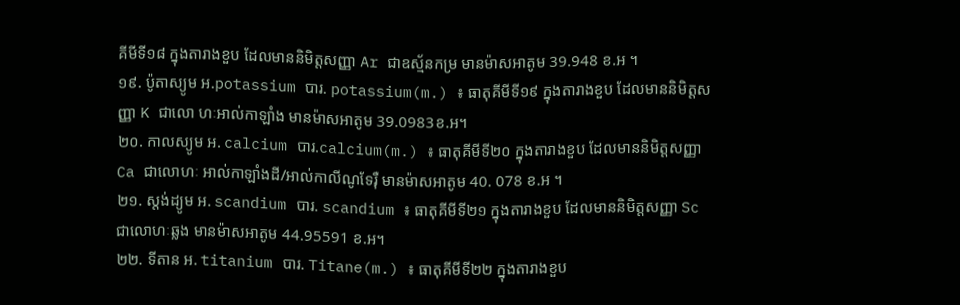គីមីទី១៨ ក្នុងតារាងខួប ដែលមាននិមិត្តសញ្ញា Ar ជាឧស្ម័នកម្រ មានម៉ាសអាតូម 39.948 ខ.អ ។
១៩. ប៉ូតាស្យូម អ.potassium បារ. potassium(m.) ៖ ធាតុគីមីទី១៩ ក្នុងតារាងខួប ដែលមាននិមិត្តសញ្ញា K ជាលោ ហៈអាល់កាឡាំង មានម៉ាសអាតូម 39.0983ខ.អ។
២០. កាលស្យូម អ. calcium បារ.calcium(m.) ៖ ធាតុគីមីទី២០ ក្នុងតារាងខួប ដែលមាននិមិត្តសញ្ញា Ca ជាលោហៈ អាល់កាឡាំងដី/អាល់កាលីណូទែរ៉ឺ មានម៉ាសអាតូម 40. 078 ខ.អ ។
២១. ស្តង់ដ្យូម អ. scandium បារ. scandium ៖ ធាតុគីមីទី២១ ក្នុងតារាងខួប ដែលមាននិមិត្តសញ្ញា Sc ជាលោហៈឆ្លង មានម៉ាសអាតូម 44.95591 ខ.អ។
២២. ទីតាន អ. titanium បារ. Titane(m.) ៖ ធាតុគីមីទី២២ ក្នុងតារាងខួប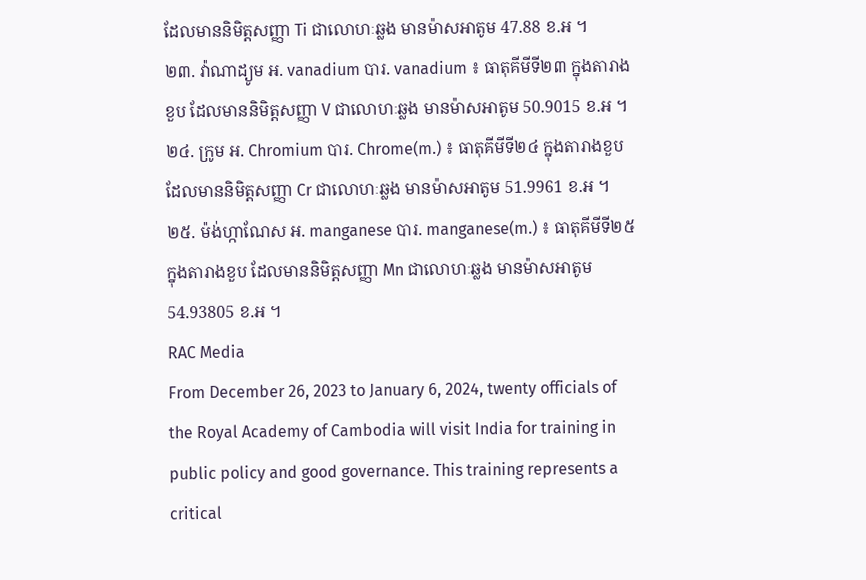ដែលមាននិមិត្តសញ្ញា Ti ជាលោហៈឆ្លង មានម៉ាសអាតូម 47.88 ខ.អ ។
២៣. វ៉ាណាដ្យូម អ. vanadium បារ. vanadium ៖ ធាតុគីមីទី២៣ ក្នុងតារាងខួប ដែលមាននិមិត្តសញ្ញា V ជាលោហៈឆ្លង មានម៉ាសអាតូម 50.9015 ខ.អ ។
២៤. ក្រូម អ. Chromium បារ. Chrome(m.) ៖ ធាតុគីមីទី២៤ ក្នុងតារាងខួប ដែលមាននិមិត្តសញ្ញា Cr ជាលោហៈឆ្លង មានម៉ាសអាតូម 51.9961 ខ.អ ។
២៥. ម៉ង់ហ្កាណែស អ. manganese បារ. manganese(m.) ៖ ធាតុគីមីទី២៥ ក្នុងតារាងខួប ដែលមាននិមិត្តសញ្ញា Mn ជាលោហៈឆ្លង មានម៉ាសអាតូម 54.93805 ខ.អ ។
RAC Media
From December 26, 2023 to January 6, 2024, twenty officials of the Royal Academy of Cambodia will visit India for training in public policy and good governance. This training represents a critical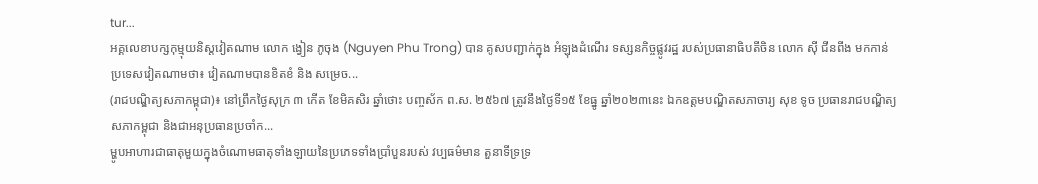tur...
អគ្គលេខាបក្សកុម្មុយនិស្តវៀតណាម លោក ង្វៀន ភូចុង (Nguyen Phu Trong) បាន គូសបញ្ជាក់ក្នុង អំឡុងដំណើរ ទស្សនកិច្ចផ្លូវរដ្ឋ របស់ប្រធានាធិបតីចិន លោក ស៊ី ជីនពីង មកកាន់ប្រទេសវៀតណាមថា៖ វៀតណាមបានខិតខំ និង សម្រេច...
(រាជបណ្ឌិត្យសភាកម្ពុជា)៖ នៅព្រឹកថ្ងៃសុក្រ ៣ កើត ខែមិគសិរ ឆ្នាំថោះ បញ្ចស័ក ព.ស. ២៥៦៧ ត្រូវនឹងថ្ងៃទី១៥ ខែធ្នូ ឆ្នាំ២០២៣នេះ ឯកឧត្ដមបណ្ឌិតសភាចារ្យ សុខ ទូច ប្រធានរាជបណ្ឌិត្យសភាកម្ពុជា និងជាអនុប្រធានប្រចាំក...
ម្ហូបអាហារជាធាតុមួយក្នុងចំណោមធាតុទាំងឡាយនៃប្រភេទទាំងប្រាំបួនរបស់ វប្បធម៌មាន តួនាទីទ្រទ្រ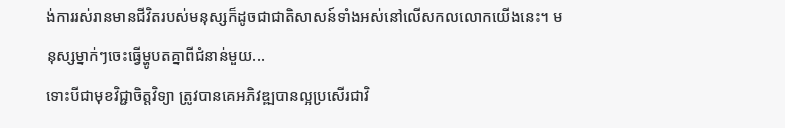ង់ការរស់រានមានជីវិតរបស់មនុស្សក៏ដូចជាជាតិសាសន៍ទាំងអស់នៅលើសកលលោកយើងនេះ។ មនុស្សម្នាក់ៗចេះធ្វើម្ហូបតគ្នាពីជំនាន់មួយ...
ទោះបីជាមុខវិជ្ជាចិត្ដវិទ្យា ត្រូវបានគេអភិវឌ្ឍបានល្អប្រសើរជាវិ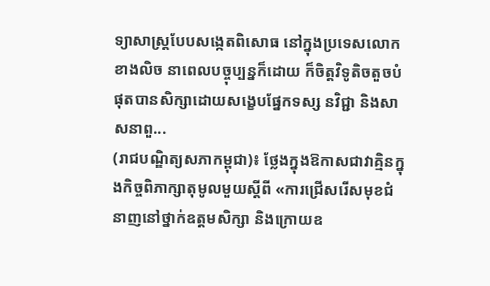ទ្យាសាស្ដ្របែបសង្កេតពិសោធ នៅក្នុងប្រទេសលោកខាងលិច នាពេលបច្ចុប្បន្នក៏ដោយ ក៏ចិត្ដវិទូតិចតួចបំផុតបានសិក្សាដោយសង្ខេបផ្នែកទស្ស នវិជ្ជា និងសាសនាពួ...
(រាជបណ្ឌិត្យសភាកម្ពុជា)៖ ថ្លែងក្នុងឱកាសជាវាគ្មិនក្នុងកិច្ចពិភាក្សាតុមូលមួយស្ដីពី «ការជ្រើសរើសមុខជំនាញនៅថ្នាក់ឧត្ដមសិក្សា និងក្រោយឧ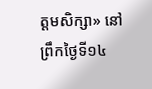ត្ដមសិក្សា» នៅព្រឹកថ្ងៃទី១៤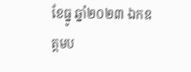ខែធ្នូ ឆ្នាំ២០២៣ ឯកឧត្ដមប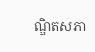ណ្ឌិតសភា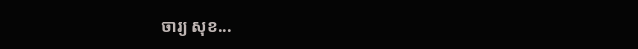ចារ្យ សុខ...